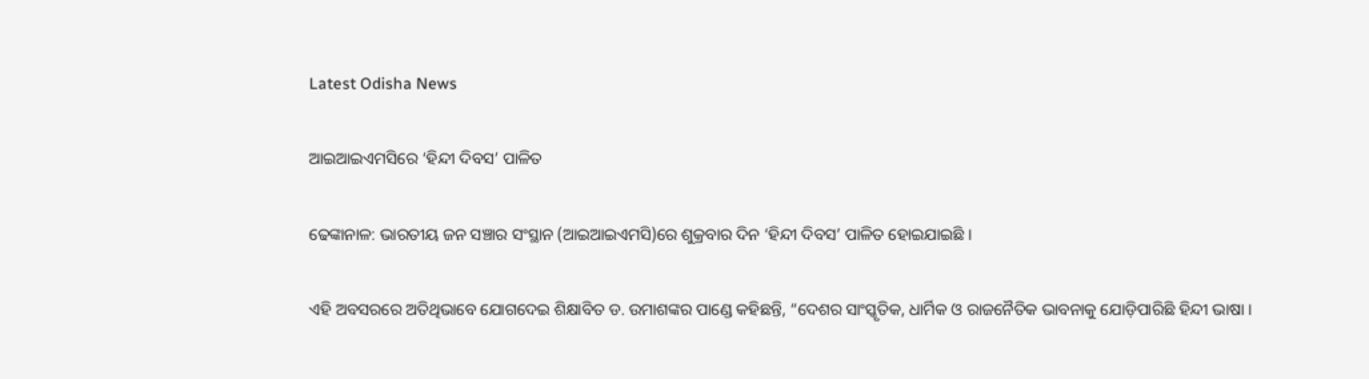Latest Odisha News

ଆଇଆଇଏମସିରେ ‘ହିନ୍ଦୀ ଦିବସ’ ପାଳିତ

ଢେଙ୍କାନାଳ: ଭାରତୀୟ ଜନ ସଞ୍ଚାର ସଂସ୍ଥାନ (ଆଇଆଇଏମସି)ରେ ଶୁକ୍ରବାର ଦିନ ‘ହିନ୍ଦୀ ଦିବସ’ ପାଳିତ ହୋଇଯାଇଛି ।

ଏହି ଅବସରରେ ଅତିଥିଭାବେ ଯୋଗଦେଇ ଶିକ୍ଷାବିତ ଡ. ଉମାଶଙ୍କର ପାଣ୍ଡେ କହିଛନ୍ତି, “ଦେଶର ସାଂସ୍କୃତିକ, ଧାର୍ମିକ ଓ ରାଜନୈତିକ ଭାବନାକୁ ଯୋଡ଼ିପାରିଛି ହିନ୍ଦୀ ଭାଷା ।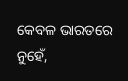କେବଳ ଭାରତରେ ନୁହେଁ,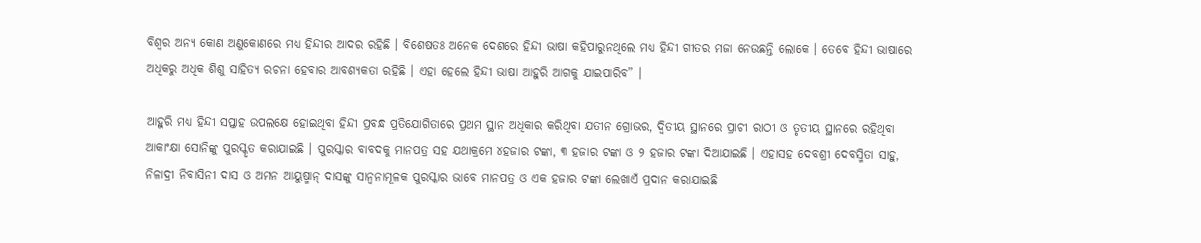ବିଶ୍ୱର ଅନ୍ୟ କୋଣ ଅଣୁକୋଣରେ ମଧ୍ୟ ହିନ୍ଦୀର ଆଦର ରହିଛି । ବିଶେଷତଃ ଅନେକ ଦେଶରେ ହିନ୍ଦୀ ଭାଷା କହିପାରୁନଥିଲେ ମଧ୍ୟ ହିନ୍ଦୀ ଗୀତର ମଜା ନେଉଛନ୍ତି ଲୋକେ । ତେବେ ହିନ୍ଦୀ ଭାଷାରେ ଅଧିକରୁ ଅଧିକ ଶିଶୁ ସାହିତ୍ୟ ରଚନା ହେବାର ଆବଶ୍ୟକତା ରହିଛି । ଏହା ହେଲେ ହିନ୍ଦୀ ଭାଷା ଆହୁରି ଆଗକୁ ଯାଇପାରିବ” ।

ଆହୁରି ମଧ୍ୟ ହିନ୍ଦୀ ସପ୍ତାହ ଉପଲକ୍ଷେ ହୋଇଥିବା ହିନ୍ଦୀ ପ୍ରବନ୍ଧ ପ୍ରତିଯୋଗିତାରେ ପ୍ରଥମ ସ୍ଥାନ ଅଧିକାର କରିଥିବା ଯତୀନ ଗ୍ରୋଭର, ଦ୍ୱିତୀୟ ସ୍ଥାନରେ ପ୍ରାଚୀ ରାଠୀ ଓ ତୃତୀୟ ସ୍ଥାନରେ ରହିଥିବା ଆକାଂକ୍ଷା ସୋନିଙ୍କୁ ପୁରସ୍କୃତ କରାଯାଇଛି । ପୁରସ୍କାର ବାବଦକୁ ମାନପତ୍ର ସହ ଯଥାକ୍ରମେ ୪ହଜାର ଟଙ୍କା, ୩ ହଜାର ଟଙ୍କା ଓ ୨ ହଜାର ଟଙ୍କା ଦିଆଯାଇଛି । ଏହାସହ ଦେବଶ୍ରୀ ଦେବସ୍ମିତା ସାହୁ, ନିଳାଦ୍ରୀ ନିବାସିନୀ ଦାସ ଓ ଅମନ ଆୟୁଷ୍ମାନ୍ ଦାସଙ୍କୁ ସାନ୍ୱନାମୂଳକ ପୁରସ୍କାର ଭାବେ ମାନପତ୍ର ଓ ଏକ ହଜାର ଟଙ୍କା ଲେଖାଏଁ ପ୍ରଦାନ କରାଯାଇଛି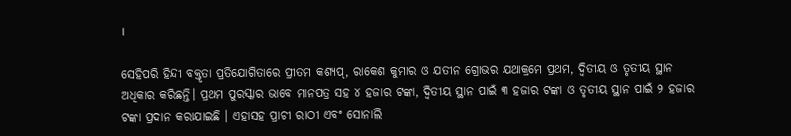।

ସେହିପରି ହିନ୍ଦୀ ବକ୍ତୃତା ପ୍ରତିଯୋଗିତାରେ ପ୍ରୀତମ କଶ୍ୟପ୍, ରାକେଶ କୁମାର ଓ ଯତୀନ ଗ୍ରୋଭର ଯଥାକ୍ରମେ ପ୍ରଥମ, ଦ୍ୱିତୀୟ ଓ ତୃତୀୟ ସ୍ଥାନ ଅଧିକାର କରିଛନ୍ତି। ପ୍ରଥମ ପୁରସ୍କାର ଭାବେ ମାନପତ୍ର ସହ ୪ ହଜାର ଟଙ୍କା, ଦ୍ୱିତୀୟ ସ୍ଥାନ ପାଇଁ ୩ ହଜାର ଟଙ୍କା ଓ ତୃତୀୟ ସ୍ଥାନ ପାଇଁ ୨ ହଜାର ଟଙ୍କା ପ୍ରଦାନ କରାଯାଇଛି । ଏହାସହ ପ୍ରାଚୀ ରାଠୀ ଏବଂ ସୋନାଲି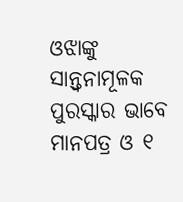ଓଝାଙ୍କୁ ସାନ୍ତ୍ୱନାମୂଳକ ପୁରସ୍କାର ଭାବେ ମାନପତ୍ର ଓ ୧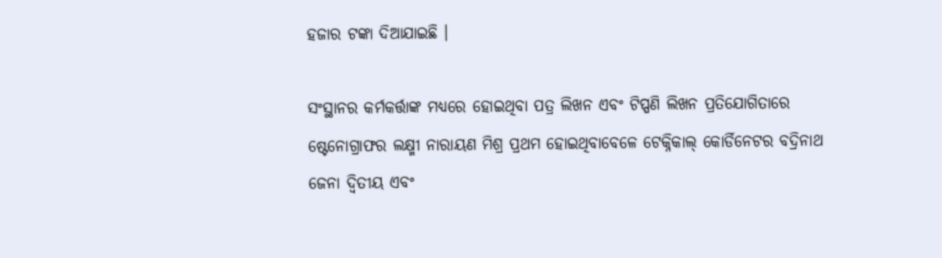ହଜାର ଟଙ୍କା ଦିଆଯାଇଛି ।

ସଂସ୍ଥାନର କର୍ମକର୍ତ୍ତାଙ୍କ ମଧ୍ୟରେ ହୋଇଥିବା ପତ୍ର ଲିଖନ ଏବଂ ଟିପ୍ପଣି ଲିଖନ ପ୍ରତିଯୋଗିତାରେ ଷ୍ଟେନୋଗ୍ରାଫର ଲକ୍ଷ୍ମୀ ନାରାୟଣ ମିଶ୍ର ପ୍ରଥମ ହୋଇଥିବାବେଳେ ଟେକ୍ନିକାଲ୍ କୋର୍ଡିନେଟର ବଦ୍ରିନାଥ ଜେନା ଦ୍ୱିତୀୟ ଏବଂ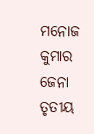ମନୋଜ କୁମାର ଜେନା ତୃତୀୟ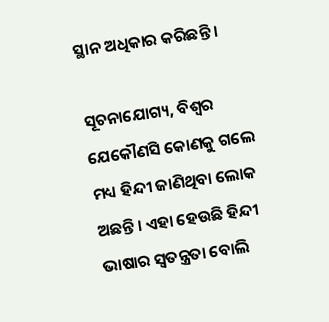ସ୍ଥାନ ଅଧିକାର କରିଛନ୍ତି ।

ସୂଚନାଯୋଗ୍ୟ, ବିଶ୍ୱର ଯେକୌଣସି କୋଣକୁ ଗଲେ ମଧ୍ୟ ହିନ୍ଦୀ ଜାଣିଥିବା ଲୋକ ଅଛନ୍ତି । ଏହା ହେଉଛି ହିନ୍ଦୀ ଭାଷାର ସ୍ୱତନ୍ତ୍ରତା ବୋଲି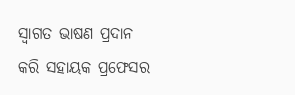ସ୍ୱାଗତ ଭାଷଣ ପ୍ରଦାନ କରି ସହାୟକ ପ୍ରଫେସର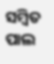ସମ୍ବିତ ପାଲ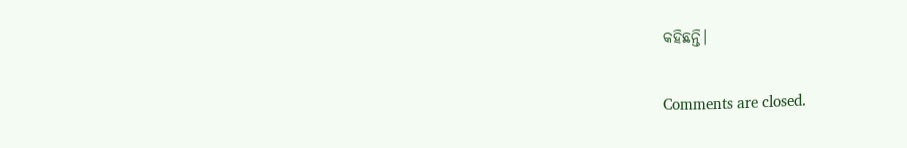କହିଛନ୍ତି।

Comments are closed.